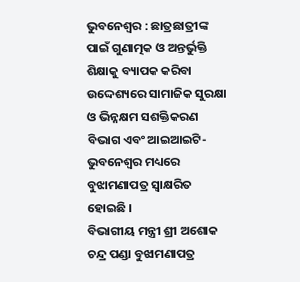ଭୁବନେଶ୍ୱର : ଛାତ୍ରଛାତ୍ରୀଙ୍କ ପାଇଁ ଗୁଣାତ୍ମକ ଓ ଅନ୍ତର୍ଭୁକ୍ତି ଶିକ୍ଷାକୁ ବ୍ୟାପକ କରିବା ଉଦ୍ଦେଶ୍ୟରେ ସାମାଜିକ ସୁରକ୍ଷା ଓ ଭିନ୍ନକ୍ଷମ ସଶକ୍ତିକରଣ ବିଭାଗ ଏବଂ ଆଇଆଇଟି-ଭୁବନେଶ୍ୱର ମଧ୍ୟରେ ବୁଝାମଣାପତ୍ର ସ୍ୱାକ୍ଷରିତ ହୋଇଛି ।
ବିଭାଗୀୟ ମନ୍ତ୍ରୀ ଶ୍ରୀ ଅଶୋକ ଚନ୍ଦ୍ର ପଣ୍ଡା ବୁଝାମଣାପତ୍ର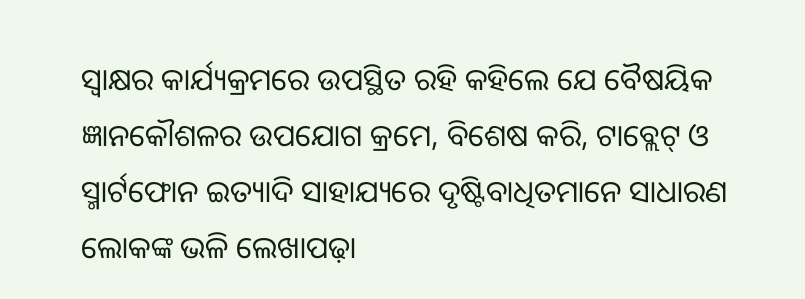ସ୍ୱାକ୍ଷର କାର୍ଯ୍ୟକ୍ରମରେ ଉପସ୍ଥିତ ରହି କହିଲେ ଯେ ବୈଷୟିକ ଜ୍ଞାନକୌଶଳର ଉପଯୋଗ କ୍ରମେ, ବିଶେଷ କରି, ଟାବ୍ଲେଟ୍ ଓ ସ୍ମାର୍ଟଫୋନ ଇତ୍ୟାଦି ସାହାଯ୍ୟରେ ଦୃଷ୍ଟିବାଧିତମାନେ ସାଧାରଣ ଲୋକଙ୍କ ଭଳି ଲେଖାପଢ଼ା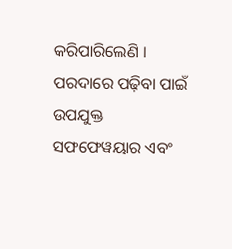କରିପାରିଲେଣି । ପରଦାରେ ପଢ଼ିବା ପାଇଁ ଉପଯୁକ୍ତ ସଫଫେୱୟାର ଏବଂ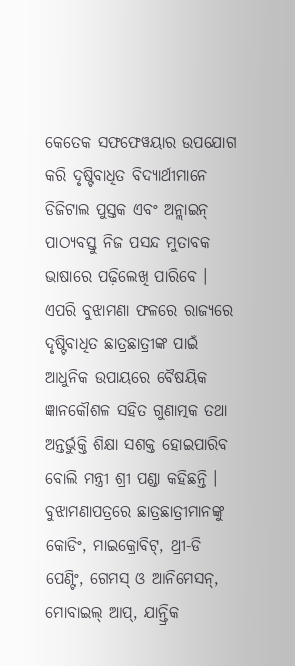କେତେକ ସଫଫେୱୟାର ଉପଯୋଗ କରି ଦୃଷ୍ଟିବାଧିତ ବିଦ୍ୟାର୍ଥୀମାନେ ଡିଜିଟାଲ ପୁସ୍ତକ ଏବଂ ଅନ୍ଲାଇନ୍ ପାଠ୍ୟବସ୍ତୁ ନିଜ ପସନ୍ଦ ମୁତାବକ ଭାଷାରେ ପଢ଼ିଲେଖି ପାରିବେ ।
ଏପରି ବୁଝାମଣା ଫଳରେ ରାଜ୍ୟରେ ଦୃଷ୍ଟିବାଧିତ ଛାତ୍ରଛାତ୍ରୀଙ୍କ ପାଇଁ ଆଧୁନିକ ଉପାୟରେ ବୈଷୟିକ ଜ୍ଞାନକୌଶଳ ସହିତ ଗୁଣାତ୍ମକ ତଥା ଅନ୍ତର୍ଭୁକ୍ତି ଶିକ୍ଷା ସଶକ୍ତ ହୋଇପାରିବ ବୋଲି ମନ୍ତ୍ରୀ ଶ୍ରୀ ପଣ୍ଡା କହିଛନ୍ତି ।
ବୁଝାମଣାପତ୍ରରେ ଛାତ୍ରଛାତ୍ରୀମାନଙ୍କୁ କୋଡିଂ, ମାଇକ୍ରୋବିଟ୍, ଥ୍ରୀ-ଡି ପେଣ୍ଟିଂ, ଗେମସ୍ ଓ ଆନିମେସନ୍, ମୋବାଇଲ୍ ଆପ୍, ଯାନ୍ତ୍ରିକ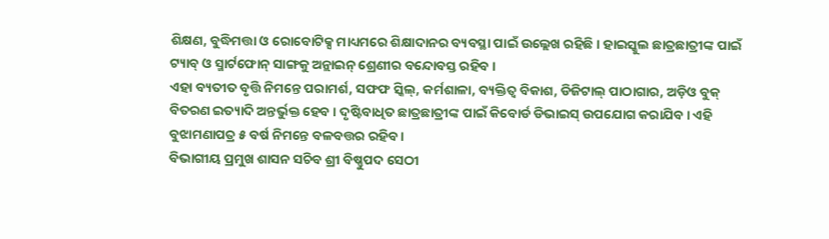ଶିକ୍ଷଣ, ବୁଦ୍ଧିମତ୍ତା ଓ ରୋବୋଟିକ୍ସ ମାଧ୍ୟମରେ ଶିକ୍ଷାଦାନର ବ୍ୟବସ୍ଥା ପାଇଁ ଉଲ୍ଲେଖ ରହିଛି । ହାଇସ୍କୁଲ ଛାତ୍ରଛାତ୍ରୀଙ୍କ ପାଇଁ ଟ୍ୟାବ୍ ଓ ସ୍ମାର୍ଟଫୋନ୍ ସାଙ୍ଗକୁ ଅନ୍ଲାଇନ୍ ଶ୍ରେଣୀର ବନ୍ଦୋବସ୍ତ ରହିବ ।
ଏହା ବ୍ୟତୀତ ବୃତ୍ତି ନିମନ୍ତେ ପରାମର୍ଶ, ସଫଫ ସ୍କିଲ୍, କର୍ମଶାଳା, ବ୍ୟକ୍ତିତ୍ୱ ବିକାଶ, ଡିଜିଟାଲ୍ ପାଠାଗାର, ଅଡ଼ିଓ ବୁକ୍ ବିତରଣ ଇତ୍ୟାଦି ଅନ୍ତର୍ଭୁକ୍ତ ହେବ । ଦୃଷ୍ଟିବାଧିତ ଛାତ୍ରଛାତ୍ରୀଙ୍କ ପାଇଁ କିବୋର୍ଡ ଡିଭାଇସ୍ ଉପଯୋଗ କରାଯିବ । ଏହି ବୁଝାମଣାପତ୍ର ୫ ବର୍ଷ ନିମନ୍ତେ ବଳବତ୍ତର ରହିବ ।
ବିଭାଗୀୟ ପ୍ରମୁଖ ଶାସନ ସଚିବ ଶ୍ରୀ ବିଷ୍ଣୁପଦ ସେଠୀ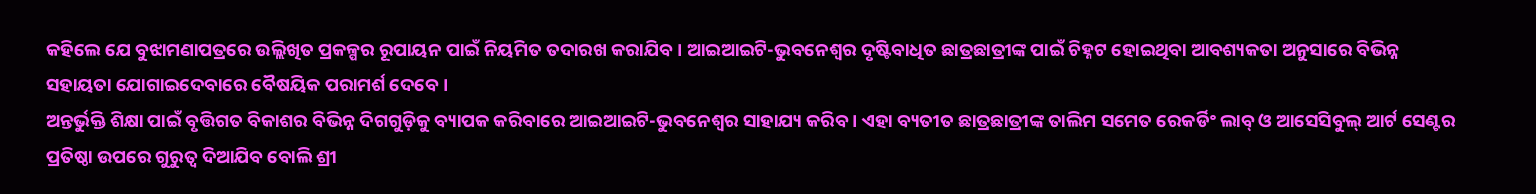କହିଲେ ଯେ ବୁଝାମଣାପତ୍ରରେ ଉଲ୍ଲିଖିତ ପ୍ରକଳ୍ପର ରୂପାୟନ ପାଇଁ ନିୟମିତ ତଦାରଖ କରାଯିବ । ଆଇଆଇଟି-ଭୁବନେଶ୍ୱର ଦୃଷ୍ଟିବାଧିତ ଛାତ୍ରଛାତ୍ରୀଙ୍କ ପାଇଁ ଚିହ୍ନଟ ହୋଇଥିବା ଆବଶ୍ୟକତା ଅନୁସାରେ ବିଭିନ୍ନ ସହାୟତା ଯୋଗାଇଦେବାରେ ବୈଷୟିକ ପରାମର୍ଶ ଦେବେ ।
ଅନ୍ତର୍ଭୁକ୍ତି ଶିକ୍ଷା ପାଇଁ ବୃତ୍ତିଗତ ବିକାଶର ବିଭିନ୍ନ ଦିଗଗୁଡ଼ିକୁ ବ୍ୟାପକ କରିବାରେ ଆଇଆଇଟି-ଭୁବନେଶ୍ୱର ସାହାଯ୍ୟ କରିବ । ଏହା ବ୍ୟତୀତ ଛାତ୍ରଛାତ୍ରୀଙ୍କ ତାଲିମ ସମେତ ରେକର୍ଡିଂ ଲାବ୍ ଓ ଆସେସିବୁଲ୍ ଆର୍ଟ ସେଣ୍ଟର ପ୍ରତିଷ୍ଠା ଉପରେ ଗୁରୁତ୍ୱ ଦିଆଯିବ ବୋଲି ଶ୍ରୀ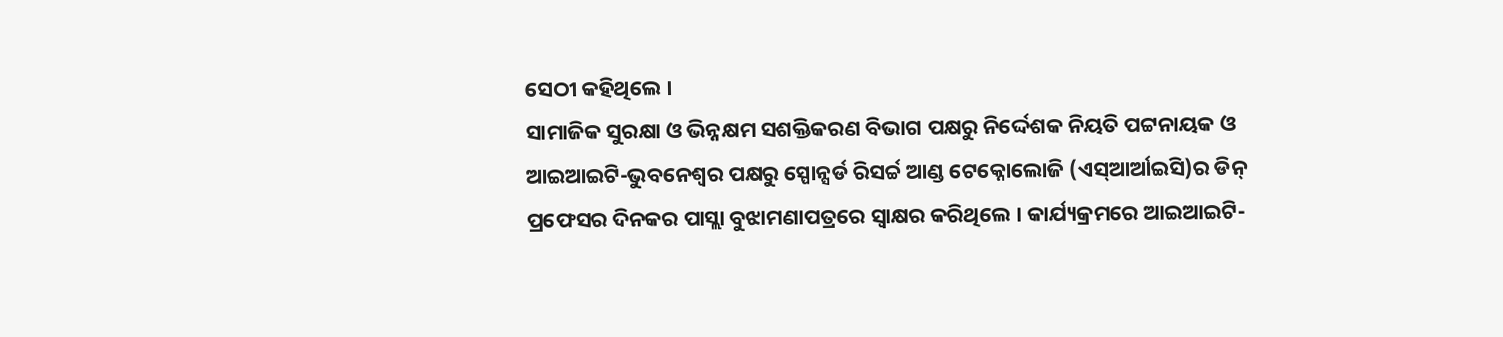ସେଠୀ କହିଥିଲେ ।
ସାମାଜିକ ସୁରକ୍ଷା ଓ ଭିନ୍ନକ୍ଷମ ସଶକ୍ତିକରଣ ବିଭାଗ ପକ୍ଷରୁ ନିର୍ଦ୍ଦେଶକ ନିୟତି ପଟ୍ଟନାୟକ ଓ ଆଇଆଇଟି-ଭୁବନେଶ୍ୱର ପକ୍ଷରୁ ସ୍ପୋନ୍ସର୍ଡ ରିସର୍ଚ୍ଚ ଆଣ୍ଡ ଟେକ୍ନୋଲୋଜି (ଏସ୍ଆର୍ଆଇସି)ର ଡିନ୍ ପ୍ରଫେସର ଦିନକର ପାସ୍ଲା ବୁଝାମଣାପତ୍ରରେ ସ୍ୱାକ୍ଷର କରିଥିଲେ । କାର୍ଯ୍ୟକ୍ରମରେ ଆଇଆଇଟି-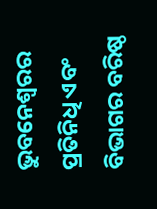ଭୁବନେଶ୍ୱରର ପ୍ରତିନିଧି ଏବଂ ବିଭାଗର ବରିଷ୍ଠ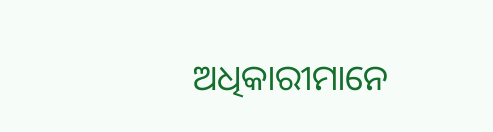ଅଧିକାରୀମାନେ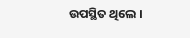ଉପସ୍ଥିତ ଥିଲେ ।